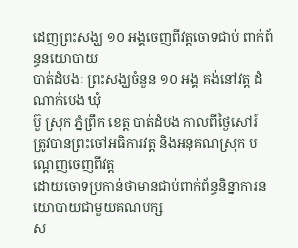ដេញព្រះសង្ឃ ១០ អង្គចេញពីវត្តចោទជាប់ ពាក់ព័ន្ធនយោបាយ
បាត់ដំបងៈ ព្រះសង្ឃចំនួន ១០ អង្គ គង់នៅវត្ត ដំណាក់បេង ឃុំ
ប៊ួ ស្រុក ភ្នំព្រឹក ខេត្ត បាត់ដំបង កាលពីថ្ងៃសៅរ៍
ត្រូវបានព្រះចៅអធិការវត្ត និងអនុគណស្រុក បណ្ដេញចេញពីវត្ត
ដោយចោទប្រកាន់ថាមានជាប់ពាក់ព័ន្ធនិន្នាការនយោបាយជាមួយគណបក្ស
ស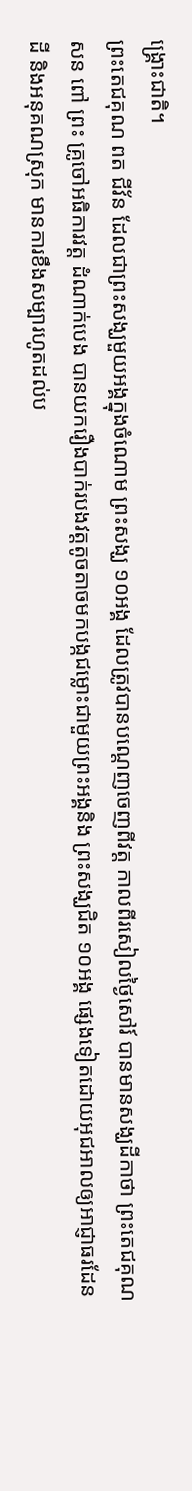ង្គ្រោះជាតិ។
ព្រះតេជគុណ ពត ជីវ័ន ដែលជាព្រះសង្ឃមួយអង្គក្នុងចំណោម ព្រះសង្ឃ ១០អង្គ ដែលត្រូវបានបណ្ដេញចេញពីវត្ត កាលពីរសៀលថ្ងៃសៅរ៍ បានមានសង្ឃដីកាថា ព្រះតេជគុណ សន ពៅ ព្រះ គ្រូចៅអធិការវត្ត ដំណាក់បេង បានយករឿងបាក់របងវត្តតូចតាចមកបង្កជម្លោះជាមួយព្រះអង្គនិង ព្រះសង្ឃជិត ១០អង្គ ផ្សេងទៀតដោយអុជអាលឲ្យអាជ្ញាធរដែនដី និងអនុគណស្រុក មានការខឹងសម្បារហូតដល់ប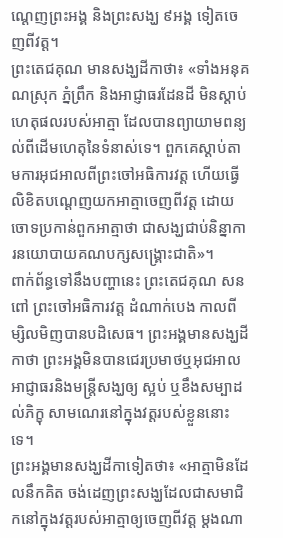ណ្ដេញព្រះអង្គ និងព្រះសង្ឃ ៩អង្គ ទៀតចេញពីវត្ត។
ព្រះតេជគុណ មានសង្ឃដីកាថា៖ «ទាំងអនុគណស្រុក ភ្នំព្រឹក និងអាជ្ញាធរដែនដី មិនស្ដាប់ហេតុផលរបស់អាត្មា ដែលបានព្យាយាមពន្យល់ពីដើមហេតុនៃទំនាស់ទេ។ ពួកគេស្ដាប់តាមការអុជអាលពីព្រះចៅអធិការវត្ត ហើយធ្វើលិខិតបណ្ដេញយកអាត្មាចេញពីវត្ត ដោយចោទប្រកាន់ពួកអាត្មាថា ជាសង្ឃជាប់និន្នាការនយោបាយគណបក្សសង្គ្រោះជាតិ»។
ពាក់ព័ន្ធទៅនឹងបញ្ហានេះ ព្រះតេជគុណ សន ពៅ ព្រះចៅអធិការវត្ត ដំណាក់បេង កាលពីម្សិលមិញបានបដិសេធ។ ព្រះអង្គមានសង្ឃដីកាថា ព្រះអង្គមិនបានជេរប្រមាថឬអុជអាលអាជ្ញាធរនិងមន្ត្រីសង្ឃឲ្យ ស្អប់ ឬខឹងសម្បាដល់ភិក្ខុ សាមណេរនៅក្នុងវត្តរបស់ខ្លួននោះទេ។
ព្រះអង្គមានសង្ឃដីកាទៀតថា៖ «អាត្មាមិនដែលនឹកគិត ចង់ដេញព្រះសង្ឃដែលជាសមាជិកនៅក្នុងវត្តរបស់អាត្មាឲ្យចេញពីវត្ត ម្ដងណា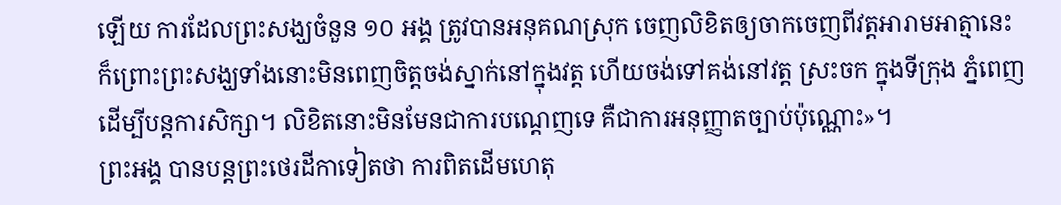ឡើយ ការដែលព្រះសង្ឃចំនួន ១០ អង្គ ត្រូវបានអនុគណស្រុក ចេញលិខិតឲ្យចាកចេញពីវត្តអារាមអាត្មានេះ ក៏ព្រោះព្រះសង្ឃទាំងនោះមិនពេញចិត្តចង់ស្នាក់នៅក្នុងវត្ត ហើយចង់ទៅគង់នៅវត្ត ស្រះចក ក្នុងទីក្រុង ភ្នំពេញ ដើម្បីបន្តការសិក្សា។ លិខិតនោះមិនមែនជាការបណ្ដេញទេ គឺជាការអនុញ្ញាតច្បាប់ប៉ុណ្ណោះ»។
ព្រះអង្គ បានបន្តព្រះថេរដីកាទៀតថា ការពិតដើមហេតុ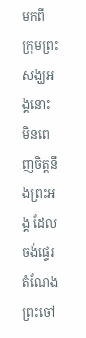មកពី ក្រុមព្រះសង្ឃអង្គនោះ មិនពេញចិត្តនឹងព្រះអង្គ ដែលចង់ផ្ទេរតំណែងព្រះចៅ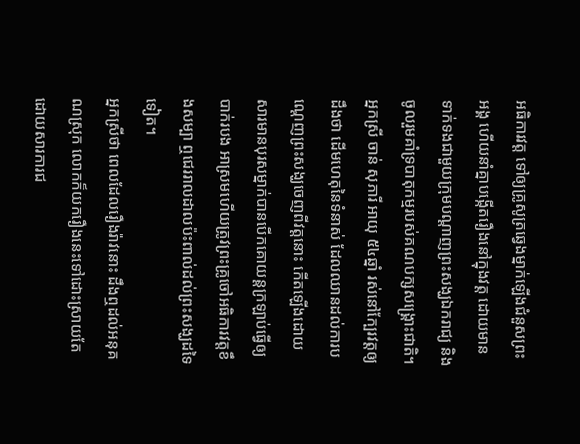អធិការវត្ត ទៅឲ្យគ្រូសូត្រឆ្វេងម្នាក់ឡើងជំនួសព្រះអង្គ ហើយនាំគ្នាបង្កើតរឿងនៅក្នុងវត្ត ដោយមានទាក់ទងជាមួយក្រុមបណ្ដាញព្រះសង្ឃឯករាជ្យ និងចូលរួមគាំទ្របាតុកម្មរបស់គណបក្សសង្គ្រោះជាតិ។
អ្នកស្រី ចាន់ សុភារី អាយុ ៥៤ឆ្នាំ រស់នៅក្បែរវត្តឲ្យដឹងថា ដើមហេតុនៃទំនាស់ ដែលឈានដល់ការបណ្ដេញព្រះសង្ឃចេញពីវត្តនោះ កើតឡើងដោយសារមានបុរសម្នាក់បានបើកគោយន្តក្រឡាប់ធ្វើឲ្យបាក់របង អាស្រមហើយត្រូវព្រះគ្រូចៅអធិការវត្តខឹងសម្បា ឮជេររាលដាលប៉ះពាល់ដល់ព្រះសង្ឃដទៃទៀត។
អ្នកស្រីថា ពេលដែលរឿងរ៉ាវនោះ ដឹងឮដល់អនុគណស្រុក លោកក៏យករឿងនេះទៅដោះស្រាយតែដោយសារការជ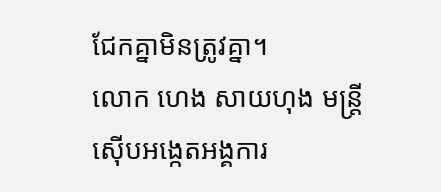ជែកគ្នាមិនត្រូវគ្នា។
លោក ហេង សាយហុង មន្ត្រីស៊ើបអង្កេតអង្គការ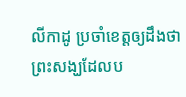លីកាដូ ប្រចាំខេត្តឲ្យដឹងថា ព្រះសង្ឃដែលប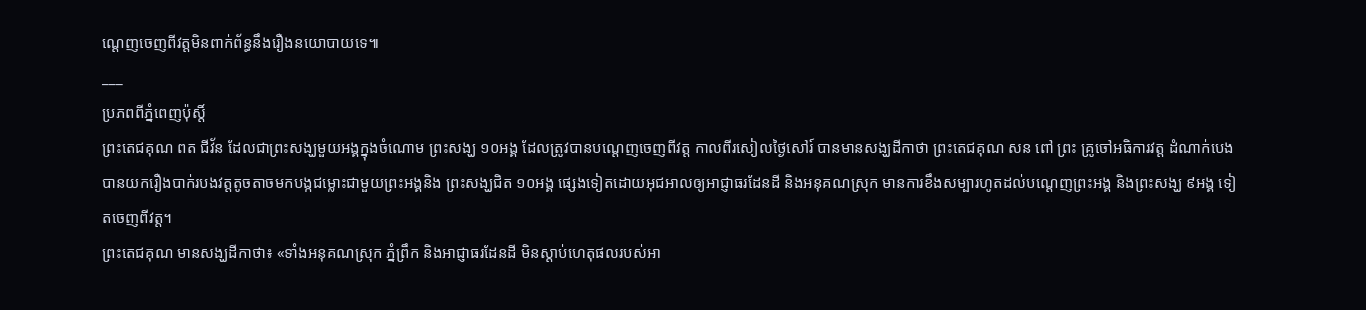ណ្ដេញចេញពីវត្តមិនពាក់ព័ន្ធនឹងរឿងនយោបាយទេ៕
___
ប្រភពពីភ្នំពេញប៉ុស្តិ៍
ព្រះតេជគុណ ពត ជីវ័ន ដែលជាព្រះសង្ឃមួយអង្គក្នុងចំណោម ព្រះសង្ឃ ១០អង្គ ដែលត្រូវបានបណ្ដេញចេញពីវត្ត កាលពីរសៀលថ្ងៃសៅរ៍ បានមានសង្ឃដីកាថា ព្រះតេជគុណ សន ពៅ ព្រះ គ្រូចៅអធិការវត្ត ដំណាក់បេង បានយករឿងបាក់របងវត្តតូចតាចមកបង្កជម្លោះជាមួយព្រះអង្គនិង ព្រះសង្ឃជិត ១០អង្គ ផ្សេងទៀតដោយអុជអាលឲ្យអាជ្ញាធរដែនដី និងអនុគណស្រុក មានការខឹងសម្បារហូតដល់បណ្ដេញព្រះអង្គ និងព្រះសង្ឃ ៩អង្គ ទៀតចេញពីវត្ត។
ព្រះតេជគុណ មានសង្ឃដីកាថា៖ «ទាំងអនុគណស្រុក ភ្នំព្រឹក និងអាជ្ញាធរដែនដី មិនស្ដាប់ហេតុផលរបស់អា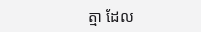ត្មា ដែល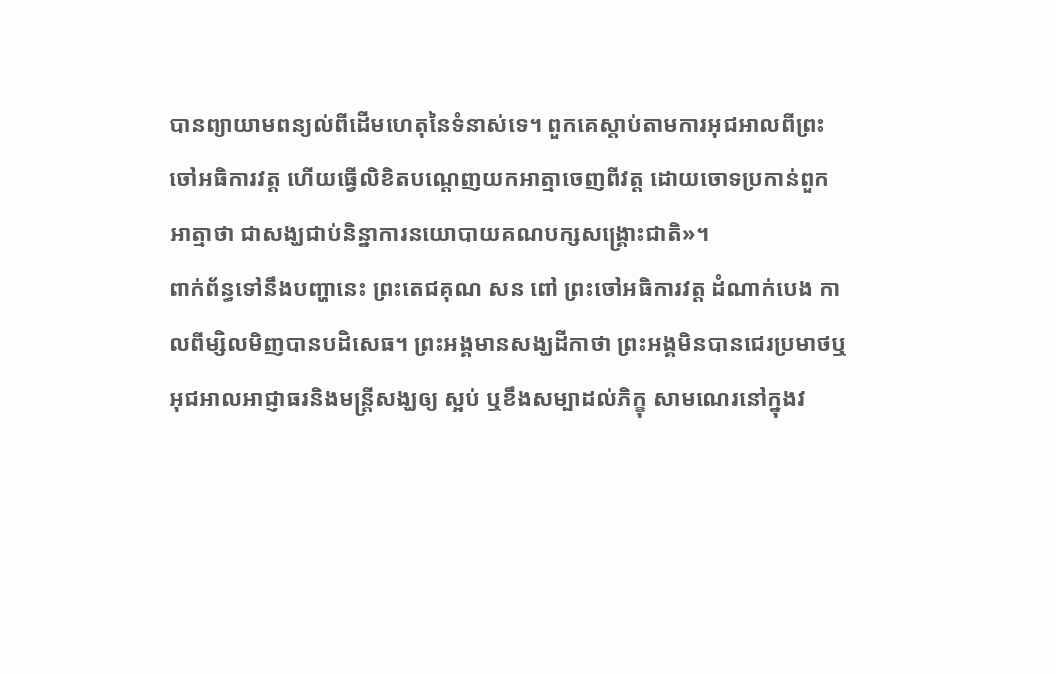បានព្យាយាមពន្យល់ពីដើមហេតុនៃទំនាស់ទេ។ ពួកគេស្ដាប់តាមការអុជអាលពីព្រះចៅអធិការវត្ត ហើយធ្វើលិខិតបណ្ដេញយកអាត្មាចេញពីវត្ត ដោយចោទប្រកាន់ពួកអាត្មាថា ជាសង្ឃជាប់និន្នាការនយោបាយគណបក្សសង្គ្រោះជាតិ»។
ពាក់ព័ន្ធទៅនឹងបញ្ហានេះ ព្រះតេជគុណ សន ពៅ ព្រះចៅអធិការវត្ត ដំណាក់បេង កាលពីម្សិលមិញបានបដិសេធ។ ព្រះអង្គមានសង្ឃដីកាថា ព្រះអង្គមិនបានជេរប្រមាថឬអុជអាលអាជ្ញាធរនិងមន្ត្រីសង្ឃឲ្យ ស្អប់ ឬខឹងសម្បាដល់ភិក្ខុ សាមណេរនៅក្នុងវ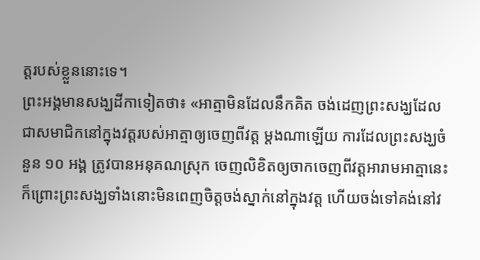ត្តរបស់ខ្លួននោះទេ។
ព្រះអង្គមានសង្ឃដីកាទៀតថា៖ «អាត្មាមិនដែលនឹកគិត ចង់ដេញព្រះសង្ឃដែលជាសមាជិកនៅក្នុងវត្តរបស់អាត្មាឲ្យចេញពីវត្ត ម្ដងណាឡើយ ការដែលព្រះសង្ឃចំនួន ១០ អង្គ ត្រូវបានអនុគណស្រុក ចេញលិខិតឲ្យចាកចេញពីវត្តអារាមអាត្មានេះ ក៏ព្រោះព្រះសង្ឃទាំងនោះមិនពេញចិត្តចង់ស្នាក់នៅក្នុងវត្ត ហើយចង់ទៅគង់នៅវ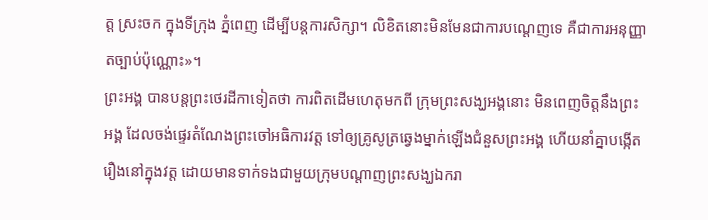ត្ត ស្រះចក ក្នុងទីក្រុង ភ្នំពេញ ដើម្បីបន្តការសិក្សា។ លិខិតនោះមិនមែនជាការបណ្ដេញទេ គឺជាការអនុញ្ញាតច្បាប់ប៉ុណ្ណោះ»។
ព្រះអង្គ បានបន្តព្រះថេរដីកាទៀតថា ការពិតដើមហេតុមកពី ក្រុមព្រះសង្ឃអង្គនោះ មិនពេញចិត្តនឹងព្រះអង្គ ដែលចង់ផ្ទេរតំណែងព្រះចៅអធិការវត្ត ទៅឲ្យគ្រូសូត្រឆ្វេងម្នាក់ឡើងជំនួសព្រះអង្គ ហើយនាំគ្នាបង្កើតរឿងនៅក្នុងវត្ត ដោយមានទាក់ទងជាមួយក្រុមបណ្ដាញព្រះសង្ឃឯករា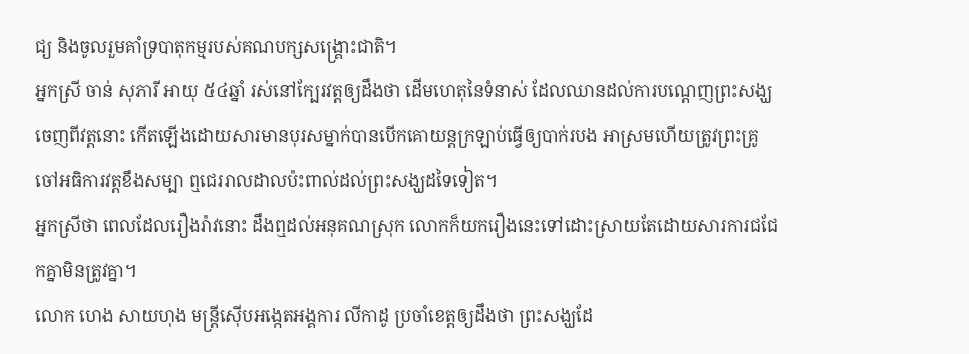ជ្យ និងចូលរួមគាំទ្របាតុកម្មរបស់គណបក្សសង្គ្រោះជាតិ។
អ្នកស្រី ចាន់ សុភារី អាយុ ៥៤ឆ្នាំ រស់នៅក្បែរវត្តឲ្យដឹងថា ដើមហេតុនៃទំនាស់ ដែលឈានដល់ការបណ្ដេញព្រះសង្ឃចេញពីវត្តនោះ កើតឡើងដោយសារមានបុរសម្នាក់បានបើកគោយន្តក្រឡាប់ធ្វើឲ្យបាក់របង អាស្រមហើយត្រូវព្រះគ្រូចៅអធិការវត្តខឹងសម្បា ឮជេររាលដាលប៉ះពាល់ដល់ព្រះសង្ឃដទៃទៀត។
អ្នកស្រីថា ពេលដែលរឿងរ៉ាវនោះ ដឹងឮដល់អនុគណស្រុក លោកក៏យករឿងនេះទៅដោះស្រាយតែដោយសារការជជែកគ្នាមិនត្រូវគ្នា។
លោក ហេង សាយហុង មន្ត្រីស៊ើបអង្កេតអង្គការ លីកាដូ ប្រចាំខេត្តឲ្យដឹងថា ព្រះសង្ឃដែ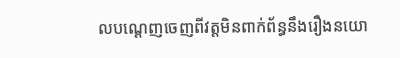លបណ្ដេញចេញពីវត្តមិនពាក់ព័ន្ធនឹងរឿងនយោ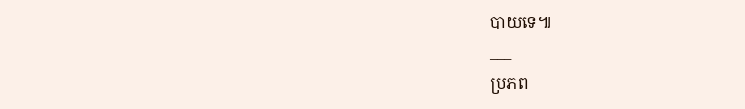បាយទេ៕
___
ប្រភព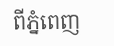ពីភ្នំពេញ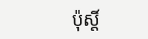ប៉ុស្តិ៍